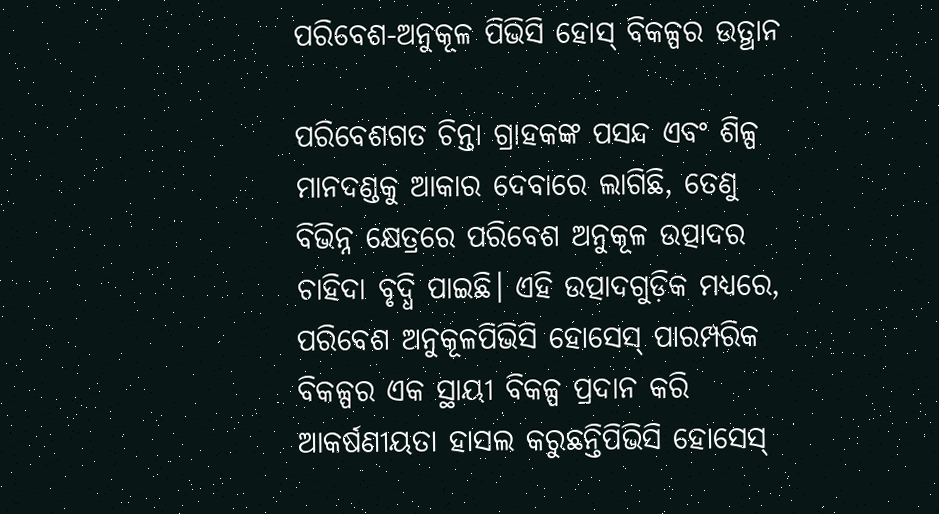ପରିବେଶ-ଅନୁକୂଳ ପିଭିସି ହୋସ୍ ବିକଳ୍ପର ଉତ୍ଥାନ

ପରିବେଶଗତ ଚିନ୍ତା ଗ୍ରାହକଙ୍କ ପସନ୍ଦ ଏବଂ ଶିଳ୍ପ ମାନଦଣ୍ଡକୁ ଆକାର ଦେବାରେ ଲାଗିଛି, ତେଣୁ ବିଭିନ୍ନ କ୍ଷେତ୍ରରେ ପରିବେଶ ଅନୁକୂଳ ଉତ୍ପାଦର ଚାହିଦା ବୃଦ୍ଧି ପାଇଛି। ଏହି ଉତ୍ପାଦଗୁଡ଼ିକ ମଧ୍ୟରେ, ପରିବେଶ ଅନୁକୂଳପିଭିସି ହୋସେସ୍ ପାରମ୍ପରିକ ବିକଳ୍ପର ଏକ ସ୍ଥାୟୀ ବିକଳ୍ପ ପ୍ରଦାନ କରି ଆକର୍ଷଣୀୟତା ହାସଲ କରୁଛନ୍ତିପିଭିସି ହୋସେସ୍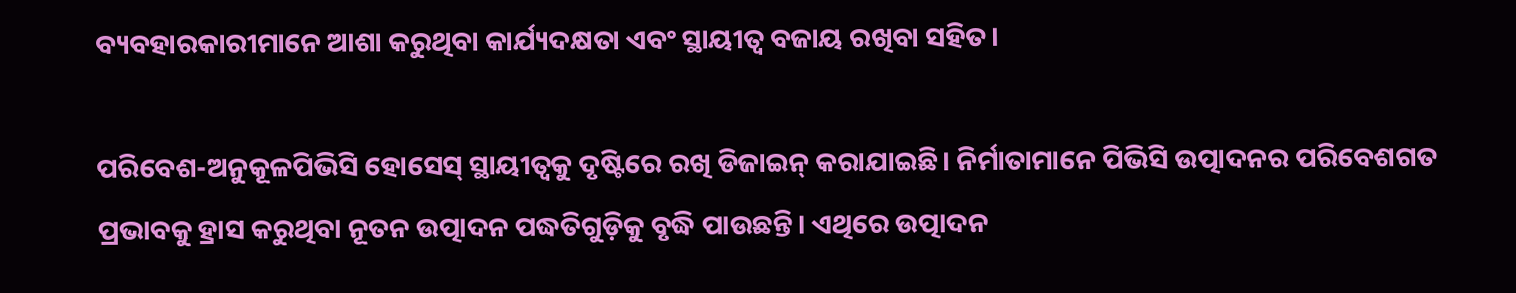ବ୍ୟବହାରକାରୀମାନେ ଆଶା କରୁଥିବା କାର୍ଯ୍ୟଦକ୍ଷତା ଏବଂ ସ୍ଥାୟୀତ୍ୱ ବଜାୟ ରଖିବା ସହିତ।

ପରିବେଶ-ଅନୁକୂଳପିଭିସି ହୋସେସ୍ ସ୍ଥାୟୀତ୍ୱକୁ ଦୃଷ୍ଟିରେ ରଖି ଡିଜାଇନ୍ କରାଯାଇଛି। ନିର୍ମାତାମାନେ ପିଭିସି ଉତ୍ପାଦନର ପରିବେଶଗତ ପ୍ରଭାବକୁ ହ୍ରାସ କରୁଥିବା ନୂତନ ଉତ୍ପାଦନ ପଦ୍ଧତିଗୁଡ଼ିକୁ ବୃଦ୍ଧି ପାଉଛନ୍ତି। ଏଥିରେ ଉତ୍ପାଦନ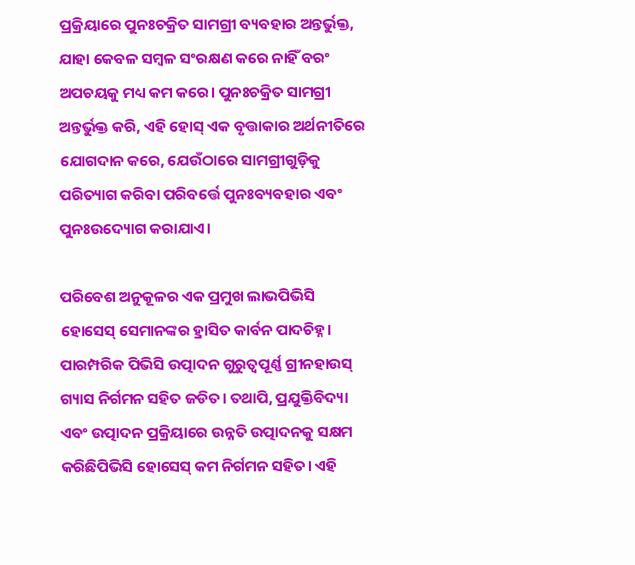ପ୍ରକ୍ରିୟାରେ ପୁନଃଚକ୍ରିତ ସାମଗ୍ରୀ ବ୍ୟବହାର ଅନ୍ତର୍ଭୁକ୍ତ, ଯାହା କେବଳ ସମ୍ବଳ ସଂରକ୍ଷଣ କରେ ନାହିଁ ବରଂ ଅପଚୟକୁ ମଧ୍ୟ କମ କରେ। ପୁନଃଚକ୍ରିତ ସାମଗ୍ରୀ ଅନ୍ତର୍ଭୁକ୍ତ କରି, ଏହି ହୋସ୍ ଏକ ବୃତ୍ତାକାର ଅର୍ଥନୀତିରେ ଯୋଗଦାନ କରେ, ଯେଉଁଠାରେ ସାମଗ୍ରୀଗୁଡ଼ିକୁ ପରିତ୍ୟାଗ କରିବା ପରିବର୍ତ୍ତେ ପୁନଃବ୍ୟବହାର ଏବଂ ପୁନଃଉଦ୍ୟୋଗ କରାଯାଏ।

ପରିବେଶ ଅନୁକୂଳର ଏକ ପ୍ରମୁଖ ଲାଭପିଭିସି ହୋସେସ୍ ସେମାନଙ୍କର ହ୍ରାସିତ କାର୍ବନ ପାଦଚିହ୍ନ। ପାରମ୍ପରିକ ପିଭିସି ଉତ୍ପାଦନ ଗୁରୁତ୍ୱପୂର୍ଣ୍ଣ ଗ୍ରୀନହାଉସ୍ ଗ୍ୟାସ ନିର୍ଗମନ ସହିତ ଜଡିତ। ତଥାପି, ପ୍ରଯୁକ୍ତିବିଦ୍ୟା ଏବଂ ଉତ୍ପାଦନ ପ୍ରକ୍ରିୟାରେ ଉନ୍ନତି ଉତ୍ପାଦନକୁ ସକ୍ଷମ କରିଛିପିଭିସି ହୋସେସ୍ କମ ନିର୍ଗମନ ସହିତ। ଏହି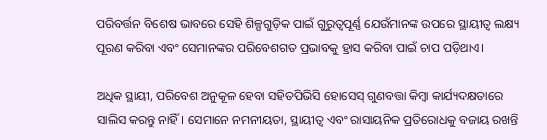ପରିବର୍ତ୍ତନ ବିଶେଷ ଭାବରେ ସେହି ଶିଳ୍ପଗୁଡ଼ିକ ପାଇଁ ଗୁରୁତ୍ୱପୂର୍ଣ୍ଣ ଯେଉଁମାନଙ୍କ ଉପରେ ସ୍ଥାୟୀତ୍ୱ ଲକ୍ଷ୍ୟ ପୂରଣ କରିବା ଏବଂ ସେମାନଙ୍କର ପରିବେଶଗତ ପ୍ରଭାବକୁ ହ୍ରାସ କରିବା ପାଇଁ ଚାପ ପଡ଼ିଥାଏ।

ଅଧିକ ସ୍ଥାୟୀ, ପରିବେଶ ଅନୁକୂଳ ହେବା ସହିତପିଭିସି ହୋସେସ୍ ଗୁଣବତ୍ତା କିମ୍ବା କାର୍ଯ୍ୟଦକ୍ଷତାରେ ସାଲିସ କରନ୍ତୁ ନାହିଁ। ସେମାନେ ନମନୀୟତା, ସ୍ଥାୟୀତ୍ୱ ଏବଂ ରାସାୟନିକ ପ୍ରତିରୋଧକୁ ବଜାୟ ରଖନ୍ତି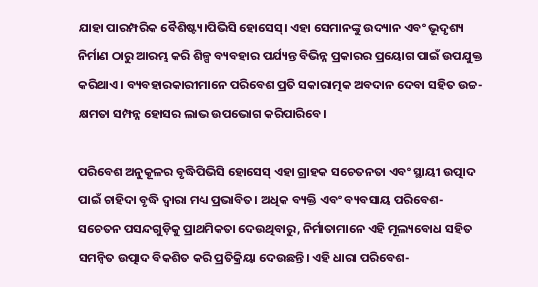ଯାହା ପାରମ୍ପରିକ ବୈଶିଷ୍ଟ୍ୟ।ପିଭିସି ହୋସେସ୍। ଏହା ସେମାନଙ୍କୁ ଉଦ୍ୟାନ ଏବଂ ଭୂଦୃଶ୍ୟ ନିର୍ମାଣ ଠାରୁ ଆରମ୍ଭ କରି ଶିଳ୍ପ ବ୍ୟବହାର ପର୍ଯ୍ୟନ୍ତ ବିଭିନ୍ନ ପ୍ରକାରର ପ୍ରୟୋଗ ପାଇଁ ଉପଯୁକ୍ତ କରିଥାଏ। ବ୍ୟବହାରକାରୀମାନେ ପରିବେଶ ପ୍ରତି ସକାରାତ୍ମକ ଅବଦାନ ଦେବା ସହିତ ଉଚ୍ଚ-କ୍ଷମତା ସମ୍ପନ୍ନ ହୋସର ଲାଭ ଉପଭୋଗ କରିପାରିବେ।

ପରିବେଶ ଅନୁକୂଳର ବୃଦ୍ଧିପିଭିସି ହୋସେସ୍ ଏହା ଗ୍ରାହକ ସଚେତନତା ଏବଂ ସ୍ଥାୟୀ ଉତ୍ପାଦ ପାଇଁ ଚାହିଦା ବୃଦ୍ଧି ଦ୍ୱାରା ମଧ୍ୟ ପ୍ରଭାବିତ। ଅଧିକ ବ୍ୟକ୍ତି ଏବଂ ବ୍ୟବସାୟ ପରିବେଶ-ସଚେତନ ପସନ୍ଦଗୁଡ଼ିକୁ ପ୍ରାଥମିକତା ଦେଉଥିବାରୁ, ନିର୍ମାତାମାନେ ଏହି ମୂଲ୍ୟବୋଧ ସହିତ ସମନ୍ୱିତ ଉତ୍ପାଦ ବିକଶିତ କରି ପ୍ରତିକ୍ରିୟା ଦେଉଛନ୍ତି। ଏହି ଧାରା ପରିବେଶ-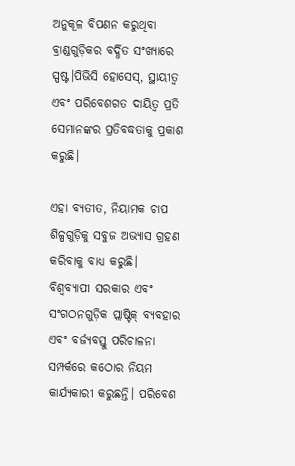ଅନୁକୂଳ ବିପଣନ କରୁଥିବା ବ୍ରାଣ୍ଡଗୁଡ଼ିକର ବର୍ଦ୍ଧିତ ସଂଖ୍ୟାରେ ସ୍ପଷ୍ଟ।ପିଭିସି ହୋସେସ୍, ସ୍ଥାୟୀତ୍ୱ ଏବଂ ପରିବେଶଗତ ଦାୟିତ୍ୱ ପ୍ରତି ସେମାନଙ୍କର ପ୍ରତିବଦ୍ଧତାକୁ ପ୍ରକାଶ କରୁଛି।

ଏହା ବ୍ୟତୀତ, ନିୟାମକ ଚାପ ଶିଳ୍ପଗୁଡ଼ିକୁ ସବୁଜ ଅଭ୍ୟାସ ଗ୍ରହଣ କରିବାକୁ ବାଧ୍ୟ କରୁଛି। ବିଶ୍ୱବ୍ୟାପୀ ସରକାର ଏବଂ ସଂଗଠନଗୁଡ଼ିକ ପ୍ଲାଷ୍ଟିକ୍ ବ୍ୟବହାର ଏବଂ ବର୍ଜ୍ୟବସ୍ତୁ ପରିଚାଳନା ସମ୍ପର୍କରେ କଠୋର ନିୟମ କାର୍ଯ୍ୟକାରୀ କରୁଛନ୍ତି। ପରିବେଶ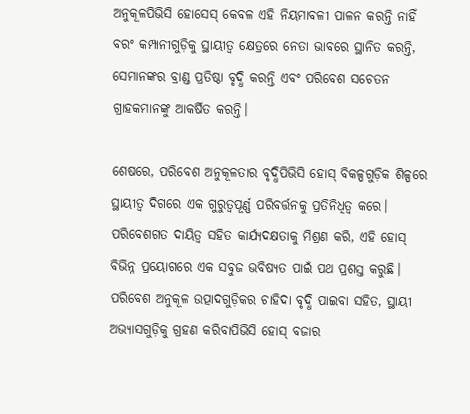ଅନୁକୂଳପିଭିସି ହୋସେସ୍ କେବଳ ଏହି ନିୟମାବଳୀ ପାଳନ କରନ୍ତି ନାହିଁ ବରଂ କମ୍ପାନୀଗୁଡ଼ିକୁ ସ୍ଥାୟୀତ୍ୱ କ୍ଷେତ୍ରରେ ନେତା ଭାବରେ ସ୍ଥାନିତ କରନ୍ତି, ସେମାନଙ୍କର ବ୍ରାଣ୍ଡ ପ୍ରତିଷ୍ଠା ବୃଦ୍ଧି କରନ୍ତି ଏବଂ ପରିବେଶ ସଚେତନ ଗ୍ରାହକମାନଙ୍କୁ ଆକର୍ଷିତ କରନ୍ତି।

ଶେଷରେ, ପରିବେଶ ଅନୁକୂଳତାର ବୃଦ୍ଧିପିଭିସି ହୋସ୍ ବିକଳ୍ପଗୁଡ଼ିକ ଶିଳ୍ପରେ ସ୍ଥାୟୀତ୍ୱ ଦିଗରେ ଏକ ଗୁରୁତ୍ୱପୂର୍ଣ୍ଣ ପରିବର୍ତ୍ତନକୁ ପ୍ରତିନିଧିତ୍ୱ କରେ। ପରିବେଶଗତ ଦାୟିତ୍ୱ ସହିତ କାର୍ଯ୍ୟଦକ୍ଷତାକୁ ମିଶ୍ରଣ କରି, ଏହି ହୋସ୍ ବିଭିନ୍ନ ପ୍ରୟୋଗରେ ଏକ ସବୁଜ ଭବିଷ୍ୟତ ପାଇଁ ପଥ ପ୍ରଶସ୍ତ କରୁଛି। ପରିବେଶ ଅନୁକୂଳ ଉତ୍ପାଦଗୁଡ଼ିକର ଚାହିଦା ବୃଦ୍ଧି ପାଇବା ସହିତ, ସ୍ଥାୟୀ ଅଭ୍ୟାସଗୁଡ଼ିକୁ ଗ୍ରହଣ କରିବାପିଭିସି ହୋସ୍ ବଜାର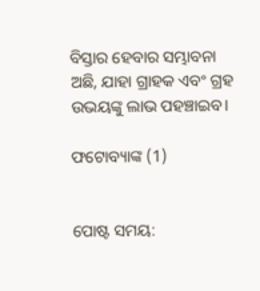ବିସ୍ତାର ହେବାର ସମ୍ଭାବନା ଅଛି, ଯାହା ଗ୍ରାହକ ଏବଂ ଗ୍ରହ ଉଭୟଙ୍କୁ ଲାଭ ପହଞ୍ଚାଇବ।

ଫଟୋବ୍ୟାଙ୍କ (1)


ପୋଷ୍ଟ ସମୟ: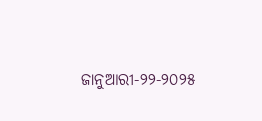ଜାନୁଆରୀ-୨୨-୨୦୨୫